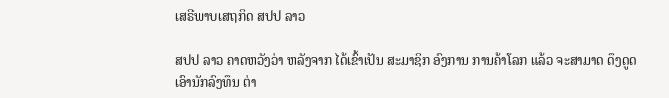ເສຣີພາບເສຖກິດ ສປປ ລາວ

ສປປ ລາວ ຄາດຫວັງວ່າ ຫລັງຈາກ ໄດ້ເຂົ້າເປັນ ສະມາຊິກ ອົງການ ການຄ້າໂລກ ແລ້ວ ຈະສາມາດ ດຶງດູດ ເອົານັກລົງທຶນ ຕ່າ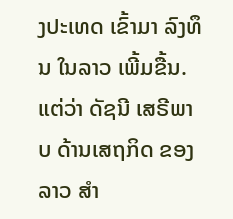ງປະເທດ ເຂົ້າມາ ລົງທຶນ ໃນລາວ ເພີ້ມຂື້ນ. ແຕ່ວ່າ ດັຊນີ ເສຣີພາບ ດ້ານເສຖກິດ ຂອງລາວ ສໍາ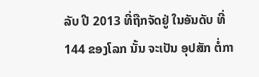ລັບ ປີ 2013 ທີ່ຖືກຈັດຢູ່ ໃນອັນດັບ ທີ່ 144 ຂອງໂລກ ນັ້ນ ຈະເປັນ ອຸປສັກ ຕໍ່ກາ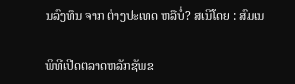ນລົງທຶນ ຈາກ ຕ່າງປະເທດ ຫລືບໍ່? ສເນີໂດຍ : ສົມເນ

ພິທີເປີດຕລາດຫລັກຊັພຂ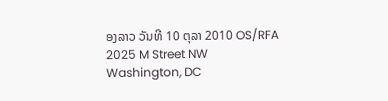ອງລາວ ວັນທີ 10 ຕຸລາ 2010 OS/RFA
2025 M Street NW
Washington, DC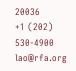20036
+1 (202) 530-4900
lao@rfa.org